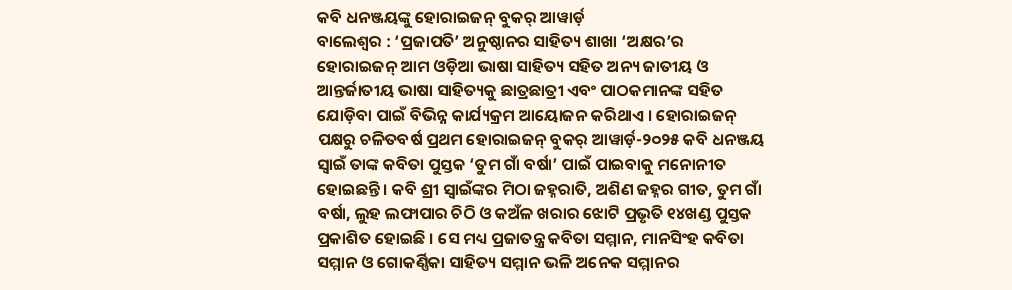କବି ଧନଞ୍ଜୟଙ୍କୁ ହୋରାଇଜନ୍ ବୁକର୍ ଆୱାର୍ଡ଼
ବାଲେଶ୍ୱର : ‘ପ୍ରଜାପତି’ ଅନୁଷ୍ଠାନର ସାହିତ୍ୟ ଶାଖା ‘ଅକ୍ଷର’ର ହୋରାଇଜନ୍ ଆମ ଓଡ଼ିଆ ଭାଷା ସାହିତ୍ୟ ସହିତ ଅନ୍ୟ ଜାତୀୟ ଓ ଆନ୍ତର୍ଜାତୀୟ ଭାଷା ସାହିତ୍ୟକୁ ଛାତ୍ରଛାତ୍ରୀ ଏବଂ ପାଠକମାନଙ୍କ ସହିତ ଯୋଡ଼ିବା ପାଇଁ ବିଭିନ୍ନ କାର୍ଯ୍ୟକ୍ରମ ଆୟୋଜନ କରିଥାଏ । ହୋରାଇଜନ୍ ପକ୍ଷରୁ ଚଳିତବର୍ଷ ପ୍ରଥମ ହୋରାଇଜନ୍ ବୁକର୍ ଆୱାର୍ଡ଼-୨୦୨୫ କବି ଧନଞ୍ଜୟ ସ୍ୱାଇଁ ତାଙ୍କ କବିତା ପୁସ୍ତକ ‘ତୁମ ଗାଁ ବର୍ଷା’ ପାଇଁ ପାଇବାକୁ ମନୋନୀତ ହୋଇଛନ୍ତି । କବି ଶ୍ରୀ ସ୍ୱାଇଁଙ୍କର ମିଠା ଜହ୍ନରାତି, ଅଶିଣ ଜହ୍ନର ଗୀତ, ତୁମ ଗାଁ ବର୍ଷା, ଲୁହ ଲଫାପାର ଚିଠି ଓ କଅଁଳ ଖରାର ଝୋଟି ପ୍ରଭୃତି ୧୪ଖଣ୍ଡ ପୁସ୍ତକ ପ୍ରକାଶିତ ହୋଇଛି । ସେ ମଧ୍ୟ ପ୍ରଜାତନ୍ତ୍ର କବିତା ସମ୍ମାନ, ମାନସିଂହ କବିତା ସମ୍ମାନ ଓ ଗୋକର୍ଣ୍ଣିକା ସାହିତ୍ୟ ସମ୍ମାନ ଭଳି ଅନେକ ସମ୍ମାନର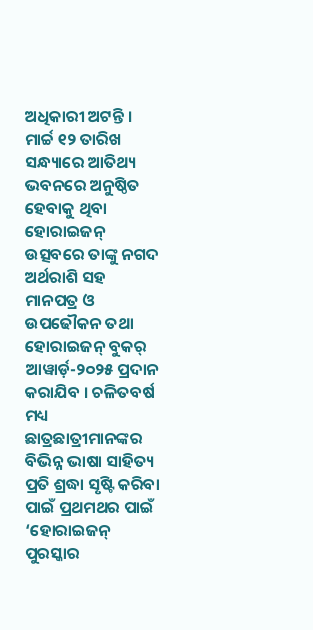ଅଧିକାରୀ ଅଟନ୍ତି । ମାର୍ଚ୍ଚ ୧୨ ତାରିଖ ସନ୍ଧ୍ୟାରେ ଆତିଥ୍ୟ ଭବନରେ ଅନୁଷ୍ଠିତ ହେବାକୁ ଥିବା ହୋରାଇଜନ୍ ଉତ୍ସବରେ ତାଙ୍କୁ ନଗଦ ଅର୍ଥରାଶି ସହ ମାନପତ୍ର ଓ ଉପଢୌକନ ତଥା ହୋରାଇଜନ୍ ବୁକର୍ ଆୱାର୍ଡ଼-୨୦୨୫ ପ୍ରଦାନ କରାଯିବ । ଚଳିତବର୍ଷ ମଧ୍ୟ ଛାତ୍ରଛାତ୍ରୀମାନଙ୍କର ବିଭିନ୍ନ ଭାଷା ସାହିତ୍ୟ ପ୍ରତି ଶ୍ରଦ୍ଧା ସୃଷ୍ଟି କରିବା ପାଇଁ ପ୍ରଥମଥର ପାଇଁ ‘ହୋରାଇଜନ୍ ପୁରସ୍କାର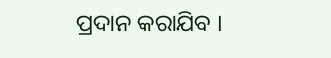ପ୍ରଦାନ କରାଯିବ ।